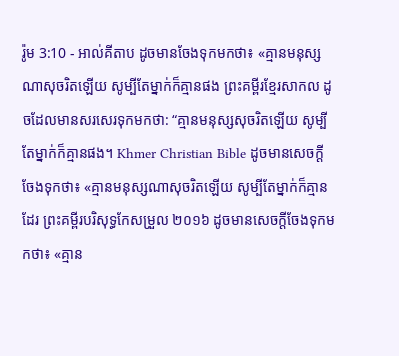រ៉ូម 3:10 - អាល់គីតាប ដូចមានចែងទុកមកថា៖ «គ្មានមនុស្សណាសុចរិតឡើយ សូម្បីតែម្នាក់ក៏គ្មានផង ព្រះគម្ពីរខ្មែរសាកល ដូចដែលមានសរសេរទុកមកថា: “គ្មានមនុស្សសុចរិតឡើយ សូម្បីតែម្នាក់ក៏គ្មានផង។ Khmer Christian Bible ដូចមានសេចក្ដីចែងទុកថា៖ «គ្មានមនុស្សណាសុចរិតឡើយ សូម្បីតែម្នាក់ក៏គ្មានដែរ ព្រះគម្ពីរបរិសុទ្ធកែសម្រួល ២០១៦ ដូចមានសេចក្តីចែងទុកមកថា៖ «គ្មាន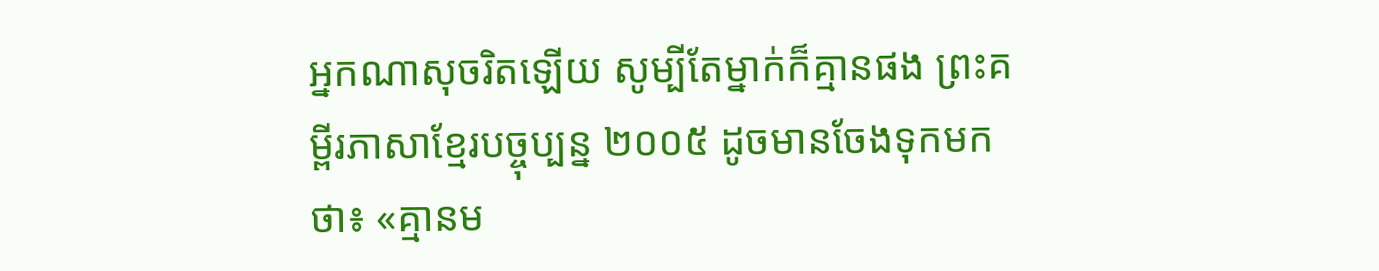អ្នកណាសុចរិតឡើយ សូម្បីតែម្នាក់ក៏គ្មានផង ព្រះគម្ពីរភាសាខ្មែរបច្ចុប្បន្ន ២០០៥ ដូចមានចែងទុកមកថា៖ «គ្មានម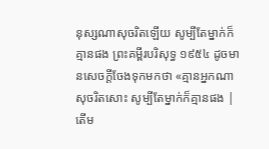នុស្សណាសុចរិតឡើយ សូម្បីតែម្នាក់ក៏គ្មានផង ព្រះគម្ពីរបរិសុទ្ធ ១៩៥៤ ដូចមានសេចក្ដីចែងទុកមកថា «គ្មានអ្នកណាសុចរិតសោះ សូម្បីតែម្នាក់ក៏គ្មានផង |
តើម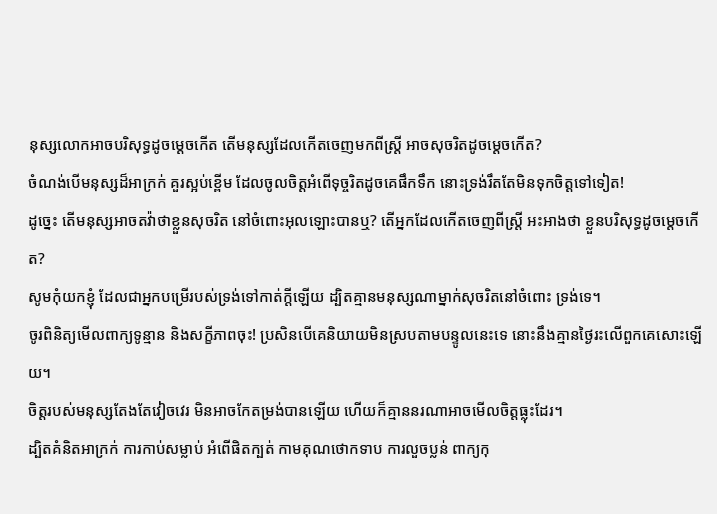នុស្សលោកអាចបរិសុទ្ធដូចម្ដេចកើត តើមនុស្សដែលកើតចេញមកពីស្ត្រី អាចសុចរិតដូចម្ដេចកើត?
ចំណង់បើមនុស្សដ៏អាក្រក់ គួរស្អប់ខ្ពើម ដែលចូលចិត្តអំពើទុច្ចរិតដូចគេផឹកទឹក នោះទ្រង់រឹតតែមិនទុកចិត្តទៅទៀត!
ដូច្នេះ តើមនុស្សអាចតវ៉ាថាខ្លួនសុចរិត នៅចំពោះអុលឡោះបានឬ? តើអ្នកដែលកើតចេញពីស្ត្រី អះអាងថា ខ្លួនបរិសុទ្ធដូចម្ដេចកើត?
សូមកុំយកខ្ញុំ ដែលជាអ្នកបម្រើរបស់ទ្រង់ទៅកាត់ក្តីឡើយ ដ្បិតគ្មានមនុស្សណាម្នាក់សុចរិតនៅចំពោះ ទ្រង់ទេ។
ចូរពិនិត្យមើលពាក្យទូន្មាន និងសក្ខីភាពចុះ! ប្រសិនបើគេនិយាយមិនស្របតាមបន្ទូលនេះទេ នោះនឹងគ្មានថ្ងៃរះលើពួកគេសោះឡើយ។
ចិត្តរបស់មនុស្សតែងតែវៀចវេរ មិនអាចកែតម្រង់បានឡើយ ហើយក៏គ្មាននរណាអាចមើលចិត្តធ្លុះដែរ។
ដ្បិតគំនិតអាក្រក់ ការកាប់សម្លាប់ អំពើផិតក្បត់ កាមគុណថោកទាប ការលួចប្លន់ ពាក្យកុ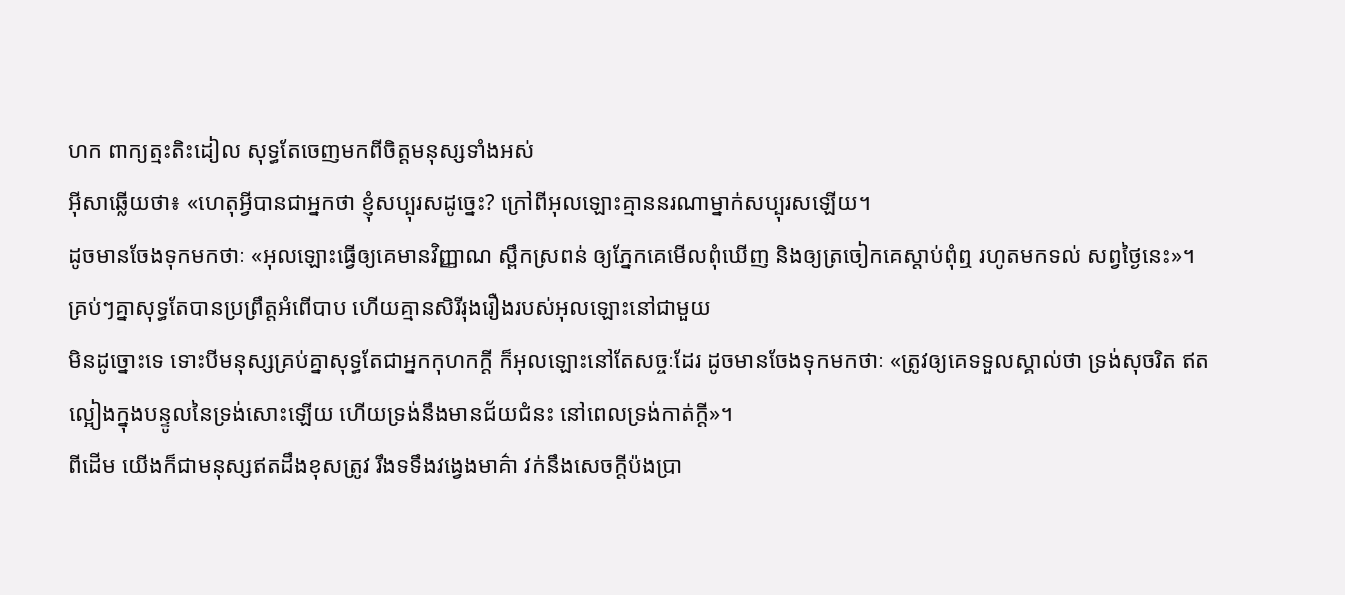ហក ពាក្យត្មះតិះដៀល សុទ្ធតែចេញមកពីចិត្ដមនុស្សទាំងអស់
អ៊ីសាឆ្លើយថា៖ «ហេតុអ្វីបានជាអ្នកថា ខ្ញុំសប្បុរសដូច្នេះ? ក្រៅពីអុលឡោះគ្មាននរណាម្នាក់សប្បុរសឡើយ។
ដូចមានចែងទុកមកថាៈ «អុលឡោះធ្វើឲ្យគេមានវិញ្ញាណ ស្ពឹកស្រពន់ ឲ្យភ្នែកគេមើលពុំឃើញ និងឲ្យត្រចៀកគេស្ដាប់ពុំឮ រហូតមកទល់ សព្វថ្ងៃនេះ»។
គ្រប់ៗគ្នាសុទ្ធតែបានប្រព្រឹត្ដអំពើបាប ហើយគ្មានសិរីរុងរឿងរបស់អុលឡោះនៅជាមួយ
មិនដូច្នោះទេ ទោះបីមនុស្សគ្រប់គ្នាសុទ្ធតែជាអ្នកកុហកក្ដី ក៏អុលឡោះនៅតែសច្ចៈដែរ ដូចមានចែងទុកមកថាៈ «ត្រូវឲ្យគេទទួលស្គាល់ថា ទ្រង់សុចរិត ឥតល្អៀងក្នុងបន្ទូលនៃទ្រង់សោះឡើយ ហើយទ្រង់នឹងមានជ័យជំនះ នៅពេលទ្រង់កាត់ក្ដី»។
ពីដើម យើងក៏ជាមនុស្សឥតដឹងខុសត្រូវ រឹងទទឹងវង្វេងមាគ៌ា វក់នឹងសេចក្ដីប៉ងប្រា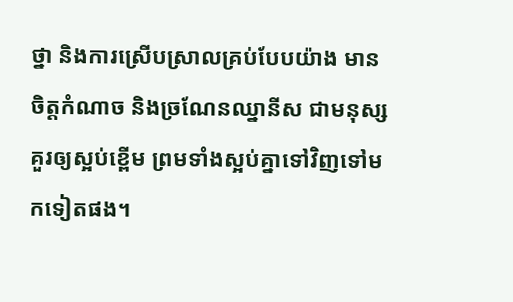ថ្នា និងការស្រើបស្រាលគ្រប់បែបយ៉ាង មានចិត្ដកំណាច និងច្រណែនឈ្នានីស ជាមនុស្សគួរឲ្យស្អប់ខ្ពើម ព្រមទាំងស្អប់គ្នាទៅវិញទៅមកទៀតផង។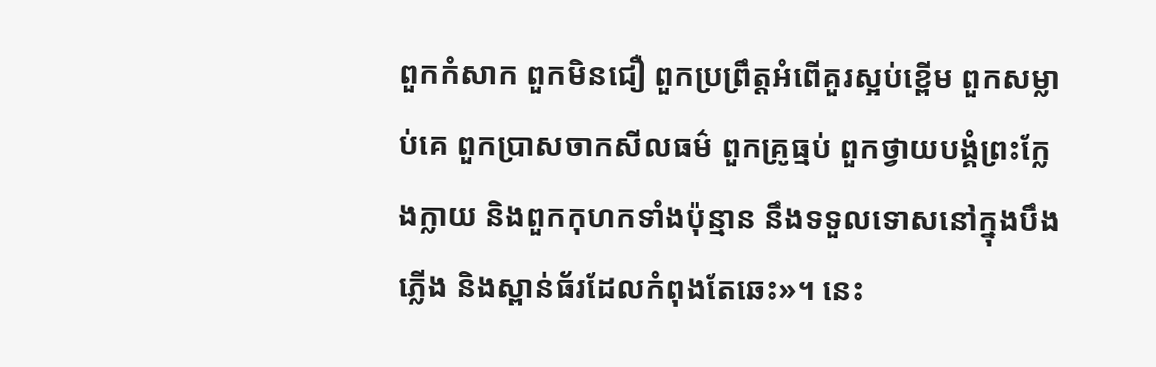ពួកកំសាក ពួកមិនជឿ ពួកប្រព្រឹត្ដអំពើគួរស្អប់ខ្ពើម ពួកសម្លាប់គេ ពួកប្រាសចាកសីលធម៌ ពួកគ្រូធ្មប់ ពួកថ្វាយបង្គំព្រះក្លែងក្លាយ និងពួកកុហកទាំងប៉ុន្មាន នឹងទទួលទោសនៅក្នុងបឹងភ្លើង និងស្ពាន់ធ័រដែលកំពុងតែឆេះ»។ នេះ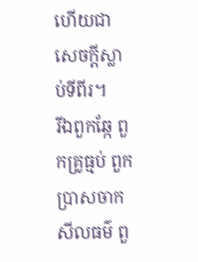ហើយជាសេចក្ដីស្លាប់ទីពីរ។
រីឯពួកឆ្កែ ពួកគ្រូធ្មប់ ពួកប្រាសចាកសីលធម៌ ពួ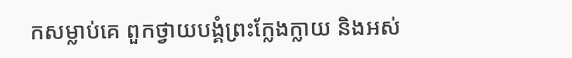កសម្លាប់គេ ពួកថ្វាយបង្គំព្រះក្លែងក្លាយ និងអស់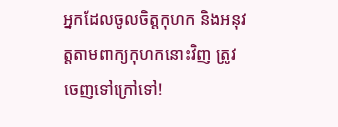អ្នកដែលចូលចិត្ដកុហក និងអនុវត្ដតាមពាក្យកុហកនោះវិញ ត្រូវចេញទៅក្រៅទៅ!